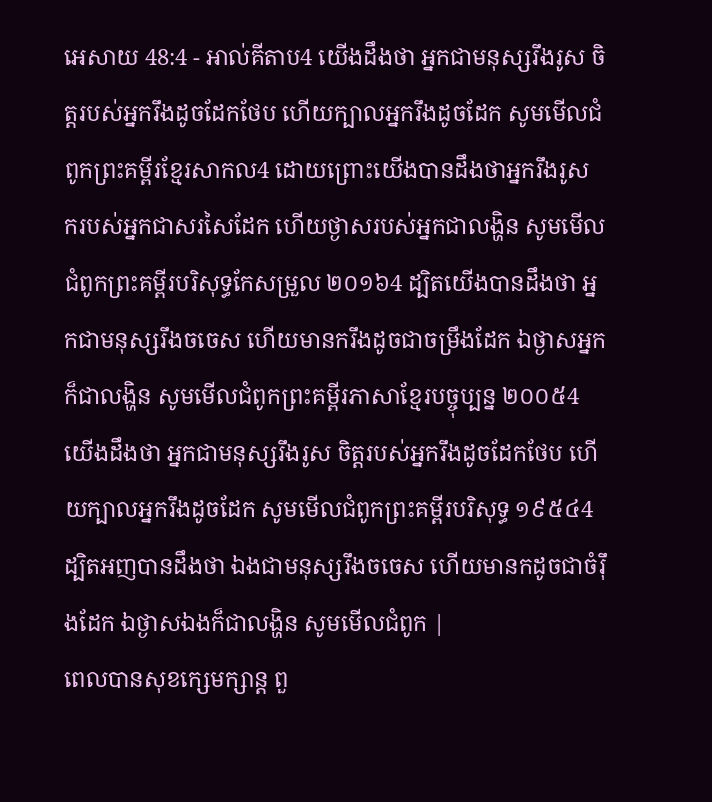អេសាយ 48:4 - អាល់គីតាប4 យើងដឹងថា អ្នកជាមនុស្សរឹងរូស ចិត្តរបស់អ្នករឹងដូចដែកថែប ហើយក្បាលអ្នករឹងដូចដែក សូមមើលជំពូកព្រះគម្ពីរខ្មែរសាកល4 ដោយព្រោះយើងបានដឹងថាអ្នករឹងរូស ករបស់អ្នកជាសរសៃដែក ហើយថ្ងាសរបស់អ្នកជាលង្ហិន សូមមើលជំពូកព្រះគម្ពីរបរិសុទ្ធកែសម្រួល ២០១៦4 ដ្បិតយើងបានដឹងថា អ្នកជាមនុស្សរឹងចចេស ហើយមានករឹងដូចជាចម្រឹងដែក ឯថ្ងាសអ្នកក៏ជាលង្ហិន សូមមើលជំពូកព្រះគម្ពីរភាសាខ្មែរបច្ចុប្បន្ន ២០០៥4 យើងដឹងថា អ្នកជាមនុស្សរឹងរូស ចិត្តរបស់អ្នករឹងដូចដែកថែប ហើយក្បាលអ្នករឹងដូចដែក សូមមើលជំពូកព្រះគម្ពីរបរិសុទ្ធ ១៩៥៤4 ដ្បិតអញបានដឹងថា ឯងជាមនុស្សរឹងចចេស ហើយមានកដូចជាចំរ៉ឹងដែក ឯថ្ងាសឯងក៏ជាលង្ហិន សូមមើលជំពូក |
ពេលបានសុខក្សេមក្សាន្ត ពួ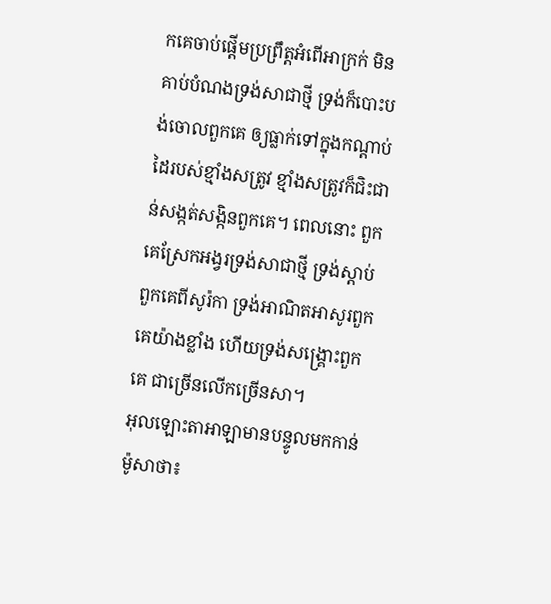កគេចាប់ផ្ដើមប្រព្រឹត្តអំពើអាក្រក់ មិនគាប់បំណងទ្រង់សាជាថ្មី ទ្រង់ក៏បោះបង់ចោលពួកគេ ឲ្យធ្លាក់ទៅក្នុងកណ្ដាប់ដៃរបស់ខ្មាំងសត្រូវ ខ្មាំងសត្រូវក៏ជិះជាន់សង្កត់សង្កិនពួកគេ។ ពេលនោះ ពួកគេស្រែកអង្វរទ្រង់សាជាថ្មី ទ្រង់ស្ដាប់ពួកគេពីសូរ៉កា ទ្រង់អាណិតអាសូរពួកគេយ៉ាងខ្លាំង ហើយទ្រង់សង្គ្រោះពួកគេ ជាច្រើនលើកច្រើនសា។
អុលឡោះតាអាឡាមានបន្ទូលមកកាន់ម៉ូសាថា៖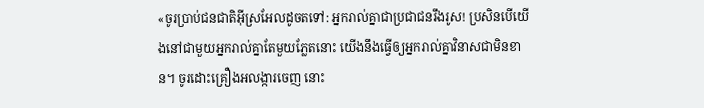«ចូរប្រាប់ជនជាតិអ៊ីស្រអែលដូចតទៅ: អ្នករាល់គ្នាជាប្រជាជនរឹងរូស! ប្រសិនបើយើងនៅជាមួយអ្នករាល់គ្នាតែមួយភ្លែតនោះ យើងនឹងធ្វើឲ្យអ្នករាល់គ្នាវិនាសជាមិនខាន។ ចូរដោះគ្រឿងអលង្ការចេញ នោះ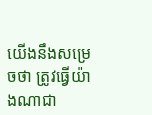យើងនឹងសម្រេចថា ត្រូវធ្វើយ៉ាងណាជា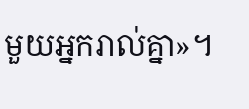មួយអ្នករាល់គ្នា»។